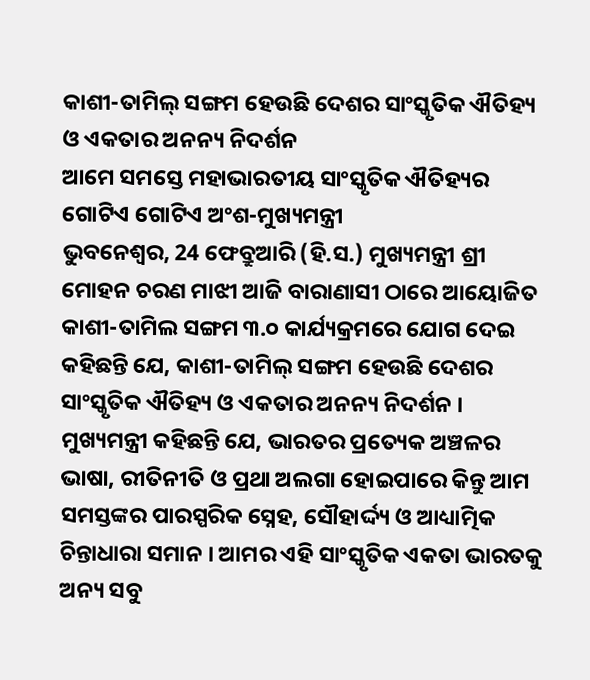କାଶୀ-ତାମିଲ୍ ସଙ୍ଗମ ହେଉଛି ଦେଶର ସାଂସ୍କୃତିକ ଐତିହ୍ୟ ଓ ଏକତାର ଅନନ୍ୟ ନିଦର୍ଶନ
ଆମେ ସମସ୍ତେ ମହାଭାରତୀୟ ସାଂସ୍କୃତିକ ଐତିହ୍ୟର ଗୋଟିଏ ଗୋଟିଏ ଅଂଶ-ମୁଖ୍ୟମନ୍ତ୍ରୀ
ଭୁବନେଶ୍ୱର, 24 ଫେବ୍ରୁଆରି (ହି.ସ.) ମୁଖ୍ୟମନ୍ତ୍ରୀ ଶ୍ରୀ ମୋହନ ଚରଣ ମାଝୀ ଆଜି ବାରାଣାସୀ ଠାରେ ଆୟୋଜିତ କାଶୀ-ତାମିଲ ସଙ୍ଗମ ୩.୦ କାର୍ଯ୍ୟକ୍ରମରେ ଯୋଗ ଦେଇ କହିଛନ୍ତି ଯେ, କାଶୀ-ତାମିଲ୍ ସଙ୍ଗମ ହେଉଛି ଦେଶର ସାଂସ୍କୃତିକ ଐତିହ୍ୟ ଓ ଏକତାର ଅନନ୍ୟ ନିଦର୍ଶନ ।
ମୁଖ୍ୟମନ୍ତ୍ରୀ କହିଛନ୍ତି ଯେ, ଭାରତର ପ୍ରତ୍ୟେକ ଅଞ୍ଚଳର ଭାଷା, ରୀତିନୀତି ଓ ପ୍ରଥା ଅଲଗା ହୋଇପାରେ କିନ୍ତୁ ଆମ ସମସ୍ତଙ୍କର ପାରସ୍ପରିକ ସ୍ନେହ, ସୌହାର୍ଦ୍ଦ୍ୟ ଓ ଆଧ୍ୟାତ୍ମିକ ଚିନ୍ତାଧାରା ସମାନ । ଆମର ଏହି ସାଂସ୍କୃତିକ ଏକତା ଭାରତକୁ ଅନ୍ୟ ସବୁ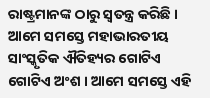ରାଷ୍ଟ୍ରମାନଙ୍କ ଠାରୁ ସ୍ୱତନ୍ତ୍ର କରିଛି । ଆମେ ସମସ୍ତେ ମହାଭାରତୀୟ ସାଂସ୍କୃତିକ ଐତିହ୍ୟର ଗୋଟିଏ ଗୋଟିଏ ଅଂଶ । ଆମେ ସମସ୍ତେ ଏହି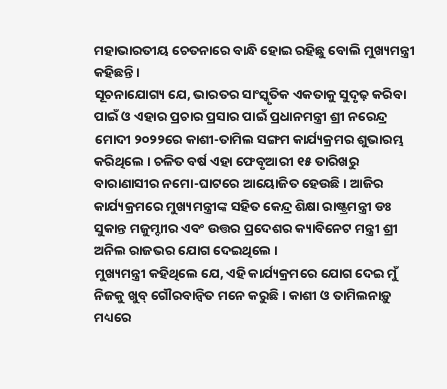ମହାଭାରତୀୟ ଚେତନାରେ ବାନ୍ଧି ହୋଇ ରହିଛୁ ବୋଲି ମୁଖ୍ୟମନ୍ତ୍ରୀ କହିଛନ୍ତି ।
ସୂଚନାଯୋଗ୍ୟ ଯେ, ଭାରତର ସାଂସ୍କୃତିକ ଏକତାକୁ ସୁଦୃଢ଼ କରିବା ପାଇଁ ଓ ଏହାର ପ୍ରଚାର ପ୍ରସାର ପାଇଁ ପ୍ରଧାନମନ୍ତ୍ରୀ ଶ୍ରୀ ନରେନ୍ଦ୍ର ମୋଦୀ ୨୦୨୨ରେ କାଶୀ-ତାମିଲ ସଙ୍ଗମ କାର୍ଯ୍ୟକ୍ରମର ଶୁଭାରମ୍ଭ କରିଥିଲେ । ଚଳିତ ବର୍ଷ ଏହା ଫେବୃଆରୀ ୧୫ ତାରିଖରୁ ବାରାଣାସୀର ନମୋ-ଘାଟରେ ଆୟୋଜିତ ହେଉଛି । ଆଜିର କାର୍ଯ୍ୟକ୍ରମରେ ମୁଖ୍ୟମନ୍ତ୍ରୀଙ୍କ ସହିତ କେନ୍ଦ୍ର ଶିକ୍ଷା ରାଷ୍ଟ୍ରମନ୍ତ୍ରୀ ଡଃ ସୁକାନ୍ତ ମଜୁମ୍ଦାୀର ଏବଂ ଉତ୍ତର ପ୍ରଦେଶର କ୍ୟାବିନେଟ ମନ୍ତ୍ରୀ ଶ୍ରୀ ଅନିଲ ରାଜଭର ଯୋଗ ଦେଇଥିଲେ ।
ମୁଖ୍ୟମନ୍ତ୍ରୀ କହିଥିଲେ ଯେ, ଏହି କାର୍ଯ୍ୟକ୍ରମରେ ଯୋଗ ଦେଇ ମୁଁ ନିଜକୁ ଖୁବ୍ ଗୌରବାନ୍ୱିତ ମନେ କରୁଛି । କାଶୀ ଓ ତାମିଲନାଡ଼ୁ ମଧ୍ୟରେ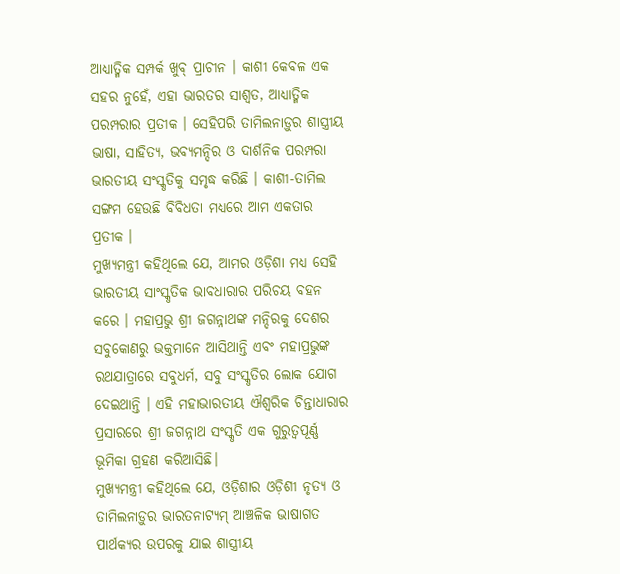ଆଧ୍ୟାତ୍ମିକ ସମ୍ପର୍କ ଖୁବ୍ ପ୍ରାଚୀନ । କାଶୀ କେବଳ ଏକ ସହର ନୁହେଁ, ଏହା ଭାରତର ସାଶ୍ୱତ, ଆଧ୍ୟାତ୍ମିକ ପରମ୍ପରାର ପ୍ରତୀକ । ସେହିପରି ତାମିଲନାଡ଼ୁର ଶାସ୍ତ୍ରୀୟ ଭାଷା, ସାହିତ୍ୟ, ଭବ୍ୟମନ୍ଦିର ଓ ଦାର୍ଶନିକ ପରମ୍ପରା ଭାରତୀୟ ସଂସ୍କୃତିକୁ ସମୃଦ୍ଧ କରିଛି । କାଶୀ-ତାମିଲ ସଙ୍ଗମ ହେଉଛି ବିବିଧତା ମଧ୍ୟରେ ଆମ ଏକତାର ପ୍ରତୀକ ।
ମୁଖ୍ୟମନ୍ତ୍ରୀ କହିଥିଲେ ଯେ, ଆମର ଓଡ଼ିଶା ମଧ୍ୟ ସେହି ଭାରତୀୟ ସାଂସ୍କୃତିକ ଭାବଧାରାର ପରିଚୟ ବହନ କରେ । ମହାପ୍ରଭୁ ଶ୍ରୀ ଜଗନ୍ନାଥଙ୍କ ମନ୍ଦିରକୁ ଦେଶର ସବୁକୋଣରୁ ଭକ୍ତମାନେ ଆସିଥାନ୍ତି ଏବଂ ମହାପ୍ରଭୁଙ୍କ ରଥଯାତ୍ରାରେ ସବୁଧର୍ମ, ସବୁ ସଂସ୍କୃତିର ଲୋକ ଯୋଗ ଦେଇଥାନ୍ତି । ଏହି ମହାଭାରତୀୟ ଐଶ୍ୱରିକ ଚିନ୍ତାଧାରାର ପ୍ରସାରରେ ଶ୍ରୀ ଜଗନ୍ନାଥ ସଂସ୍କୃତି ଏକ ଗୁରୁତ୍ୱପୂର୍ଣ୍ଣ ଭୂମିକା ଗ୍ରହଣ କରିଆସିଛି।
ମୁଖ୍ୟମନ୍ତ୍ରୀ କହିଥିଲେ ଯେ, ଓଡ଼ିଶାର ଓଡ଼ିଶୀ ନୃତ୍ୟ ଓ ତାମିଲନାଡ଼ୁର ଭାରତନାଟ୍ୟମ୍ ଆଞ୍ଚଳିକ ଭାଷାଗତ ପାର୍ଥକ୍ୟର ଉପରକୁ ଯାଇ ଶାସ୍ତ୍ରୀୟ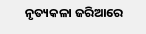ନୃତ୍ୟକଳା ଜରିଆରେ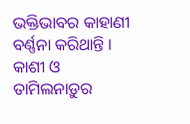ଭକ୍ତିଭାବର କାହାଣୀ ବର୍ଣ୍ଣନା କରିଥାନ୍ତି ।
କାଶୀ ଓ ତାମିଲନାଡ଼ୁର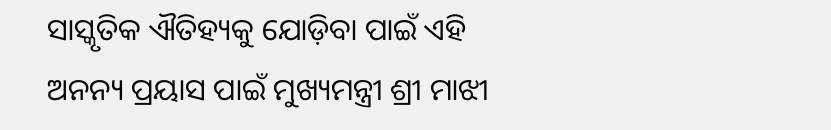ସାସ୍କୃତିକ ଐତିହ୍ୟକୁ ଯୋଡ଼ିବା ପାଇଁ ଏହି ଅନନ୍ୟ ପ୍ରୟାସ ପାଇଁ ମୁଖ୍ୟମନ୍ତ୍ରୀ ଶ୍ରୀ ମାଝୀ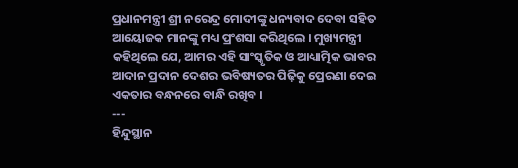ପ୍ରଧାନମନ୍ତ୍ରୀ ଶ୍ରୀ ନରେନ୍ଦ୍ର ମୋଦୀଙ୍କୁ ଧନ୍ୟବାଦ ଦେବା ସହିତ ଆୟୋଜକ ମାନଙ୍କୁ ମଧ୍ୟ ପ୍ରଂଶସା କରିଥିଲେ । ମୁଖ୍ୟମନ୍ତ୍ରୀ କହିଥିଲେ ଯେ, ଆମର ଏହି ସାଂସ୍କୃତିକ ଓ ଆଧ୍ୟାତ୍ମିକ ଭାବର ଆଦାନ ପ୍ରଦାନ ଦେଶର ଭବିଷ୍ୟତର ପିଢ଼ିକୁ ପ୍ରେରଣା ଦେଇ ଏକତାର ବନ୍ଧନରେ ବାନ୍ଧି ରଖିବ ।
---
ହିନ୍ଦୁସ୍ଥାନ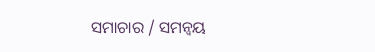ସମାଚାର / ସମନ୍ୱୟ